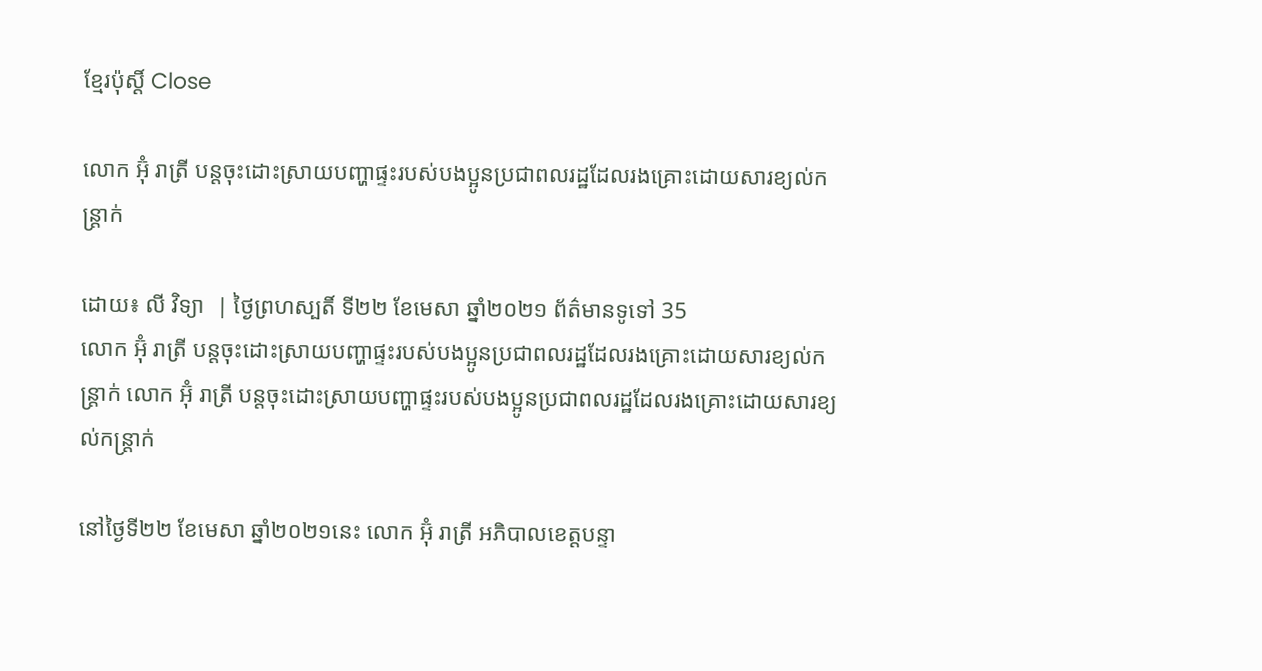ខ្មែរប៉ុស្ដិ៍ Close

លោក អ៊ុំ រាត្រី បន្តចុះដោះស្រាយបញ្ហាផ្ទះរបស់បងប្អូនប្រជាពលរដ្ឋដែលរងគ្រោះដោយសារខ្យល់កន្ត្រាក់

ដោយ៖ លី វិទ្យា  | ថ្ងៃព្រហស្បតិ៍ ទី២២ ខែមេសា ឆ្នាំ២០២១ ព័ត៌មានទូទៅ 35
លោក អ៊ុំ រាត្រី បន្តចុះដោះស្រាយបញ្ហាផ្ទះរបស់បងប្អូនប្រជាពលរដ្ឋដែលរងគ្រោះដោយសារខ្យល់កន្ត្រាក់ លោក អ៊ុំ រាត្រី បន្តចុះដោះស្រាយបញ្ហាផ្ទះរបស់បងប្អូនប្រជាពលរដ្ឋដែលរងគ្រោះដោយសារខ្យល់កន្ត្រាក់

នៅថ្ងៃទី២២ ខែមេសា ឆ្នាំ២០២១នេះ លោក អ៊ុំ រាត្រី អភិបាលខេត្តបន្ទា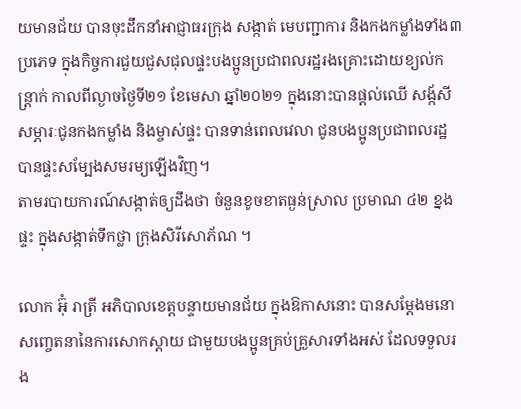យមានជ័យ បានចុះដឹកនាំអាជ្ញាធរក្រុង សង្កាត់ មេបញ្ជាការ និងកងកម្លាំងទាំង៣ប្រភេទ ក្នុងកិច្ចការជួយជួសជុលផ្ទះបងប្អូនប្រជាពលរដ្ឋរងគ្រោះដោយខ្យល់កន្ត្រាក់ កាលពីល្ងាចថ្ងៃទី២១ ខែមេសា ឆ្នាំ២០២១ ក្នុងនោះបានផ្តល់ឈើ សង្ក័សី សម្ភារៈជូនកងកម្លាំង និងម្ចាស់ផ្ទះ បានទាន់ពេលវេលា ជូនបងប្អូនប្រជាពលរដ្ឋ បានផ្ទះសម្បែងសមរម្យឡើងវិញ។
តាមរបាយការណ៍សង្កាត់ឲ្យដឹងថា ចំនួនខូចខាតធ្ងន់ស្រាល ប្រមាណ ៤២ ខ្នងផ្ទះ ក្នុងសង្កាត់ទឹកថ្លា ក្រុងសិរីសោភ័ណ ។

លោក អ៊ុំ រាត្រី អភិបាលខេត្តបន្ទាយមានជ័យ ក្នុងឱកាសនោះ បានសម្តែងមនោសញ្ចេតនានៃការសោកស្តាយ ជាមួយបងប្អូនគ្រប់គ្រួសារទាំងអស់ ដែលទទួលរង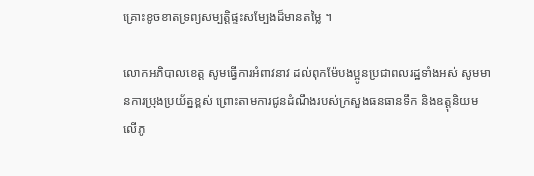គ្រោះខូចខាតទ្រព្យសម្បត្តិផ្ទះសម្បែងដ៏មានតម្លៃ ។

លោកអភិបាលខេត្ត សូមធ្វើការអំពាវនាវ ដល់ពុកម៉ែបងប្អូនប្រជាពលរដ្ឋទាំងអស់ សូមមានការប្រុងប្រយ័ត្នខ្ពស់ ព្រោះតាមការជូនដំណឹងរបស់ក្រសួងធនធានទឹក និងឧត្តុនិយម លើភូ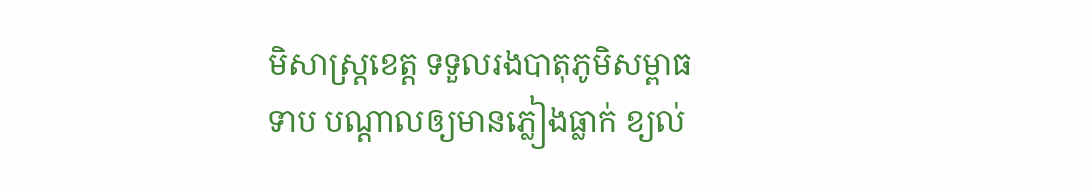មិសាស្ត្រខេត្ត ទទួលរងបាតុភូមិសម្ពាធទាប បណ្តាលឲ្យមានភ្លៀងធ្លាក់ ខ្យល់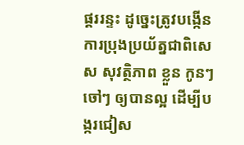ផ្គររន្ទះ ដូច្នេះត្រូវបង្កើនការប្រុងប្រយ័ត្នជាពិសេស សុវត្ថិភាព ខ្លួន កូនៗចៅៗ ឲ្យបានល្អ ដើម្បីបង្ករជៀស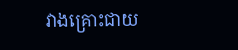វាងគ្រោះជាយ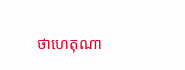ថាហេតុណា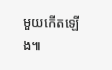មួយកើតឡើង៕